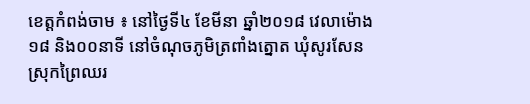ខេត្តកំពង់ចាម ៖ នៅថ្ងៃទី៤ ខែមីនា ឆ្នាំ២០១៨ វេលាម៉ោង១៨ និង០០នាទី នៅចំណុចភូមិត្រពាំងត្នោត ឃំុសូរសែន ស្រុកព្រៃឈរ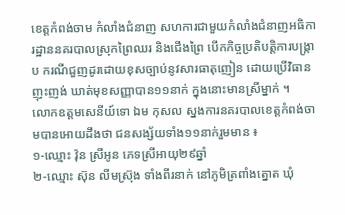ខេត្តកំពង់ចាម កំលាំងជំនាញ សហការជាមួយកំលាំងជំនាញអធិការដ្ឋាននគរបាលស្រុកព្រៃឈរ និងជេីងព្រៃ បេីកកិច្ចប្រតិបត្តិការបង្ក្រាប ករណីជួញដូរដោយខុសច្បាប់នូវសារធាតុញៀន ដោយប្រេីវិធានញុះញង់ ឃាត់មុខសញ្ញាបាន១១នាក់ ក្នុងនោះមានស្រីម្នាក់ ។
លោកឧត្ដមសេនីយ៍ទោ ឯម កុសល ស្នងការនគរបាលខេត្តកំពង់ចាមបានអោយដឹងថា ជនសង្ស័យទាំង១១នាក់រួមមាន ៖
១-ឈ្មោះ វ៉ុន ស្រីអូន ភេទស្រីអាយុ២៩ឆ្នាំ
២-ឈ្មោះ ស៊ុន លីមស៊្រុង ទាំងពីរនាក់ នៅភូមិត្រពាំងត្នោត ឃំុ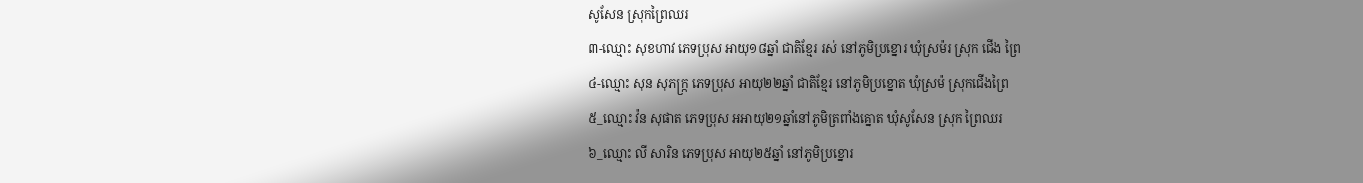សូសែន ស្រុកព្រៃឈរ
៣-ឈ្មោះ សុខហាវ ភេទប្រុស អាយុ១៨ឆ្នាំ ជាតិខ្មែរ រស់ នៅភូមិប្រខ្នោរ ឃុំស្រម៉រ ស្រុក ជើង ព្រៃ
៤-ឈ្មោះ សុន សុភក្ក្រ ភេទប្រុស អាយុ២២ឆ្នាំ ជាតិខ្មែរ នៅភូមិប្រខ្នោត ឃុំស្រម៉ ស្រុកជើងព្រៃ
៥_ឈ្មោះ វ៉ន សុផាត ភេទប្រុស អអាយុ២១ឆ្នាំនៅភូមិត្រពាំងគ្នោត ឃំុសូសែន ស្រុក ព្រៃឈរ
៦_ឈ្មោះ លី សារិន ភេទប្រុស អាយុ២៥ឆ្នាំ នៅភូមិប្រខ្នោរ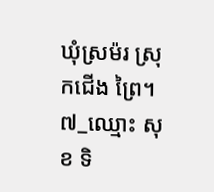ឃុំស្រម៉រ ស្រុកជើង ព្រៃ។
៧_ឈ្មោះ សុខ ទិ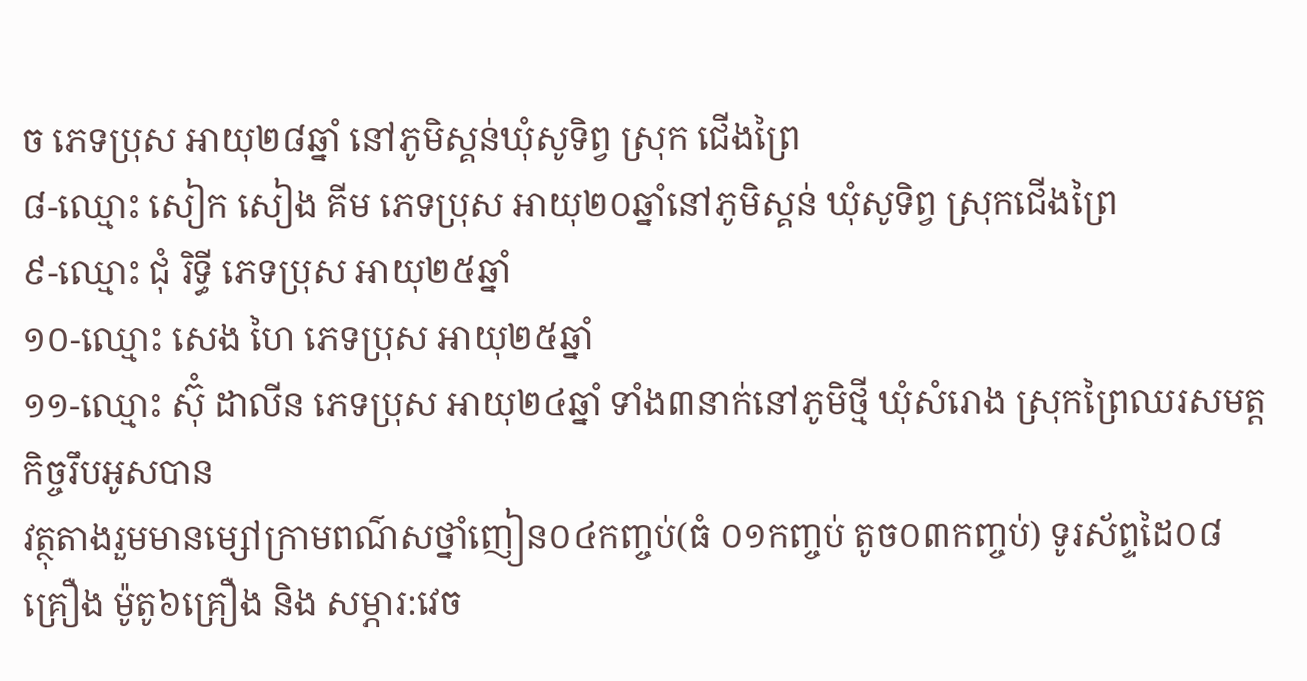ច ភេទប្រុស អាយុ២៨ឆ្នាំ នៅភូមិស្គន់ឃំុសូទិព្វ ស្រុក ជេីងព្រៃ
៨-ឈ្មោះ សៀក សៀង គីម ភេទប្រុស អាយុ២០ឆ្នាំនៅភូមិស្គន់ ឃំុសូទិព្វ ស្រុកជេីងព្រៃ
៩-ឈ្មោះ ជំុ រិទ្ធី ភេទប្រុស អាយុ២៥ឆ្នាំ
១០-ឈ្មោះ សេង ហៃ ភេទប្រុស អាយុ២៥ឆ្នាំ
១១-ឈ្មោះ ស៊ំុ ដាលីន ភេទប្រុស អាយុ២៤ឆ្នាំ ទាំង៣នាក់នៅភូមិថ្មី ឃំុសំរោង ស្រុកព្រៃឈរសមត្តកិច្ចរឹបអូសបាន
វត្ថុតាងរួមមានម្សៅក្រាមពណ៌សថ្នាំញៀន០៤កញ្ចប់(ធំ ០១កញ្ចប់ តូច០៣កញ្ចប់) ទូរស័ព្ទដៃ០៨គ្រឿង ម៉ូតូ៦គ្រឿង និង សម្ភារ:វេច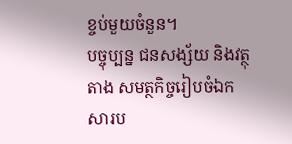ខ្ចប់មួយចំនួន។
បច្ចុប្បន្ន ជនសង្ស័យ និងវត្ថុតាង សមត្ថកិច្ចរៀបចំឯកសារប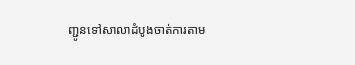ញ្ជូនទៅសាលាដំបូងចាត់ការតាម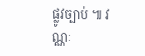ផ្លូវច្បាប់ ៕ វណ្ណៈ